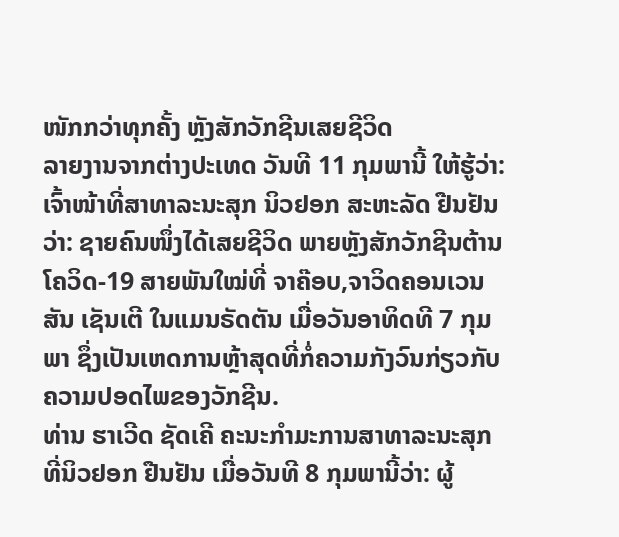ໜັກກວ່າທຸກຄັ້ງ ຫຼັງສັກວັກຊີນເສຍຊີວິດ
ລາຍງານຈາກຕ່າງປະເທດ ວັນທີ 11 ກຸມພານີ້ ໃຫ້ຮູ້ວ່າ: ເຈົ້າໜ້າທີ່ສາທາລະນະສຸກ ນິວຢອກ ສະຫະລັດ ຢືນຢັນວ່າ: ຊາຍຄົນໜຶ່ງໄດ້ເສຍຊີວິດ ພາຍຫຼັງສັກວັກຊີນຕ້ານໂຄວິດ-19 ສາຍພັນໃໝ່ທີ່ ຈາຄ໊ອບ,ຈາວິດຄອນເວນສັນ ເຊັນເຕີ ໃນແມນຣັດຕັນ ເມື່ອວັນອາທິດທີ 7 ກຸມພາ ຊຶ່ງເປັນເຫດການຫຼ້າສຸດທີ່ກໍ່ຄວາມກັງວົນກ່ຽວກັບຄວາມປອດໄພຂອງວັກຊີນ.
ທ່ານ ຮາເວີດ ຊັດເຄີ ຄະນະກຳມະການສາທາລະນະສຸກ ທີ່ນິວຢອກ ຢືນຢັນ ເມື່ອວັນທີ 8 ກຸມພານີ້ວ່າ: ຜູ້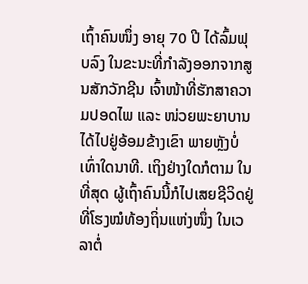ເຖົ້າຄົນໜຶ່ງ ອາຍຸ 70 ປີ ໄດ້ລົ້ມຟຸບລົງ ໃນຂະນະທີ່ກຳລັງອອກຈາກສູນສັກວັກຊີນ ເຈົ້າໜ້າທີ່ຮັກສາຄວາມປອດໄພ ແລະ ໜ່ວຍພະຍາບານ ໄດ້ໄປຢູ່ອ້ອມຂ້າງເຂົາ ພາຍຫຼັງບໍ່ເທົ່າໃດນາທີ. ເຖິງຢ່າງໃດກໍຕາມ ໃນທີ່ສຸດ ຜູ້ເຖົ້າຄົນນີ້ກໍໄປເສຍຊີວິດຢູ່ທີ່ໂຮງໝໍທ້ອງຖິ່ນແຫ່ງໜຶ່ງ ໃນເວລາຕໍ່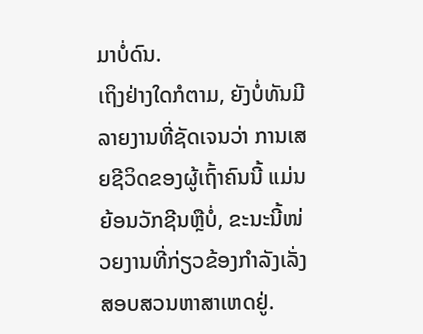ມາບໍ່ດົນ.
ເຖິງຢ່າງໃດກໍຕາມ, ຍັງບໍ່ທັນມີລາຍງານທີ່ຊັດເຈນວ່າ ການເສຍຊີວິດຂອງຜູ້ເຖົ້າຄົນນີ້ ແມ່ນຍ້ອນວັກຊີນຫຼືບໍ່, ຂະນະນີ້ໜ່ວຍງານທີ່ກ່ຽວຂ້ອງກຳລັງເລັ່ງສອບສວນຫາສາເຫດຢູ່.